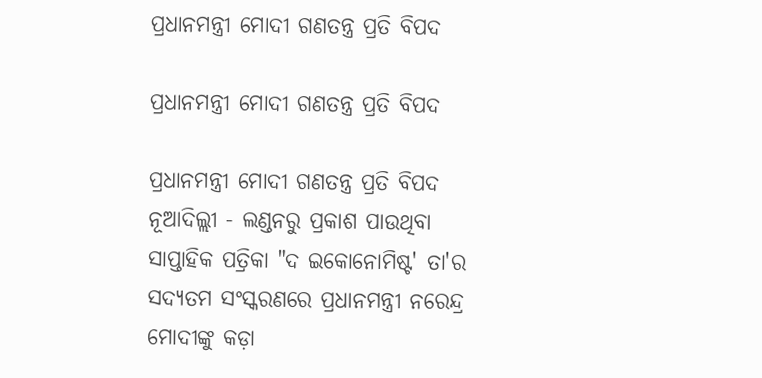ପ୍ରଧାନମନ୍ତ୍ରୀ ମୋଦୀ ଗଣତନ୍ତ୍ର ପ୍ରତି ବିପଦ

ପ୍ରଧାନମନ୍ତ୍ରୀ ମୋଦୀ ଗଣତନ୍ତ୍ର ପ୍ରତି ବିପଦ

ପ୍ରଧାନମନ୍ତ୍ରୀ ମୋଦୀ ଗଣତନ୍ତ୍ର ପ୍ରତି ବିପଦ
ନୂଆଦିଲ୍ଲୀ - ଲଣ୍ଡନରୁ ପ୍ରକାଶ ପାଉଥିବା ସାପ୍ତାହିକ ପତ୍ରିକା "ଦ ଇକୋନୋମିଷ୍ଟ' ତା'ର ସଦ୍ୟତମ ସଂସ୍କରଣରେ ପ୍ରଧାନମନ୍ତ୍ରୀ ନରେନ୍ଦ୍ର ମୋଦୀଙ୍କୁ କଡ଼ା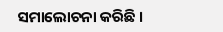ସମାଲୋଚନା କରିଛି ।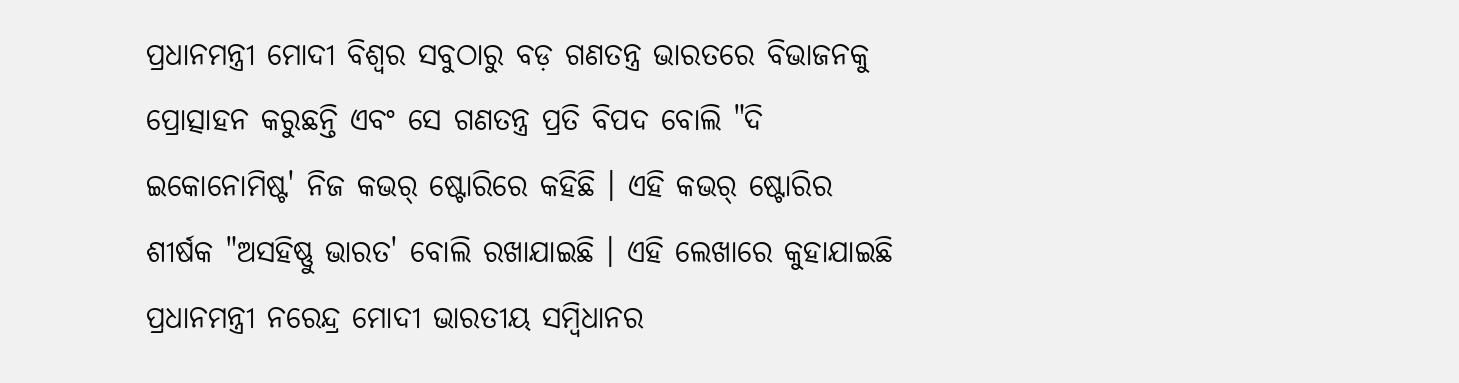ପ୍ରଧାନମନ୍ତ୍ରୀ ମୋଦୀ ବିଶ୍ୱର ସବୁଠାରୁ ବଡ଼ ଗଣତନ୍ତ୍ର ଭାରତରେ ବିଭାଜନକୁ ପ୍ରୋତ୍ସାହନ କରୁଛନ୍ତି ଏବଂ ସେ ଗଣତନ୍ତ୍ର ପ୍ରତି ବିପଦ ବୋଲି "ଦି ଇକୋନୋମିଷ୍ଟ' ନିଜ କଭର୍ ଷ୍ଟୋରିରେ କହିଛି । ଏହି କଭର୍ ଷ୍ଟୋରିର ଶୀର୍ଷକ "ଅସହିଷ୍ଣୁ ଭାରତ' ବୋଲି ରଖାଯାଇଛି । ଏହି ଲେଖାରେ କୁହାଯାଇଛି ପ୍ରଧାନମନ୍ତ୍ରୀ ନରେନ୍ଦ୍ର ମୋଦୀ ଭାରତୀୟ ସମ୍ବିଧାନର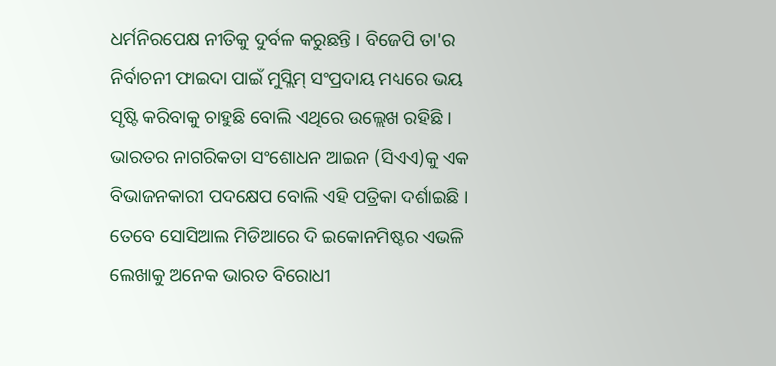ଧର୍ମନିରପେକ୍ଷ ନୀତିକୁ ଦୁର୍ବଳ କରୁଛନ୍ତି । ବିଜେପି ତା'ର ନିର୍ବାଚନୀ ଫାଇଦା ପାଇଁ ମୁସ୍ଲିମ୍ ସଂପ୍ରଦାୟ ମଧ୍ୟରେ ଭୟ ସୃଷ୍ଟି କରିବାକୁ ଚାହୁଛି ବୋଲି ଏଥିରେ ଉଲ୍ଲେଖ ରହିଛି । ଭାରତର ନାଗରିକତା ସଂଶୋଧନ ଆଇନ (ସିଏଏ)କୁ ଏକ ବିଭାଜନକାରୀ ପଦକ୍ଷେପ ବୋଲି ଏହି ପତ୍ରିକା ଦର୍ଶାଇଛି । ତେବେ ସୋସିଆଲ ମିଡିଆରେ ଦି ଇକୋନମିଷ୍ଟର ଏଭଳି ଲେଖାକୁ ଅନେକ ଭାରତ ବିରୋଧୀ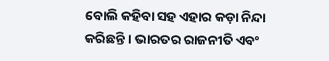ବୋଲି କହିବା ସହ ଏହାର କଡ଼ା ନିନ୍ଦା କରିଛନ୍ତି । ଭାରତର ରାଜନୀତି ଏବଂ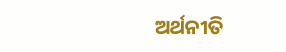ଅର୍ଥନୀତି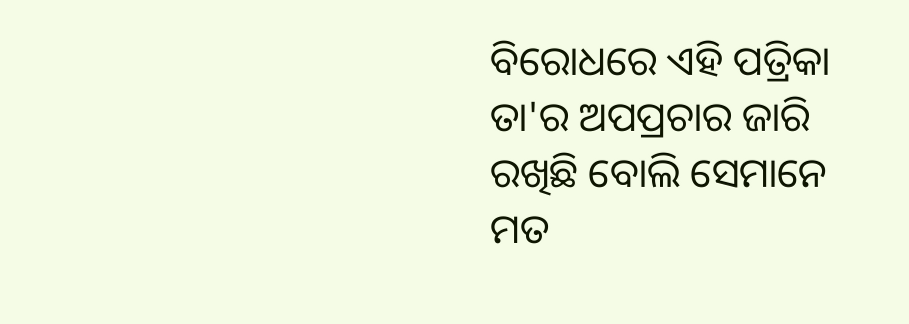ବିରୋଧରେ ଏହି ପତ୍ରିକା ତା'ର ଅପପ୍ରଚାର ଜାରି ରଖିଛି ବୋଲି ସେମାନେ ମତ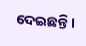ଦେଇଛନ୍ତି ।